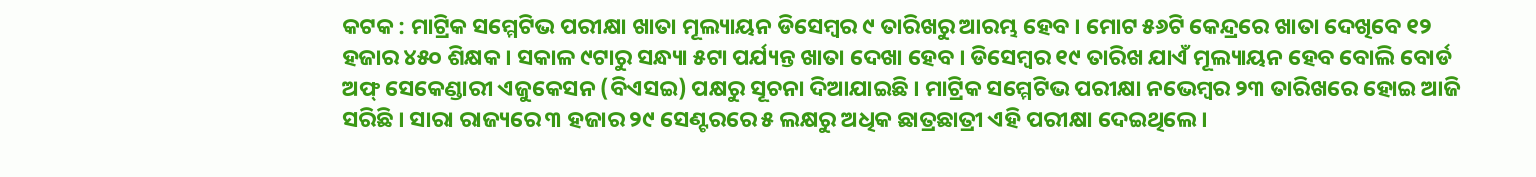କଟକ : ମାଟ୍ରିକ ସମ୍ମେଟିଭ ପରୀକ୍ଷା ଖାତା ମୂଲ୍ୟାୟନ ଡିସେମ୍ୱର ୯ ତାରିଖରୁ ଆରମ୍ଭ ହେବ । ମୋଟ ୫୬ଟି କେନ୍ଦ୍ରରେ ଖାତା ଦେଖିବେ ୧୨ ହଜାର ୪୫୦ ଶିକ୍ଷକ । ସକାଳ ୯ଟାରୁ ସନ୍ଧ୍ୟା ୫ଟା ପର୍ଯ୍ୟନ୍ତ ଖାତା ଦେଖା ହେବ । ଡିସେମ୍ୱର ୧୯ ତାରିଖ ଯାଏଁ ମୂଲ୍ୟାୟନ ହେବ ବୋଲି ବୋର୍ଡ ଅଫ୍ ସେକେଣ୍ଡାରୀ ଏଜୁକେସନ (ବିଏସଇ) ପକ୍ଷରୁ ସୂଚନା ଦିଆଯାଇଛି । ମାଟ୍ରିକ ସମ୍ମେଟିଭ ପରୀକ୍ଷା ନଭେମ୍ୱର ୨୩ ତାରିଖରେ ହୋଇ ଆଜି ସରିଛି । ସାରା ରାଜ୍ୟରେ ୩ ହଜାର ୨୯ ସେଣ୍ଟରରେ ୫ ଲକ୍ଷରୁ ଅଧିକ ଛାତ୍ରଛାତ୍ରୀ ଏହି ପରୀକ୍ଷା ଦେଇଥିଲେ ।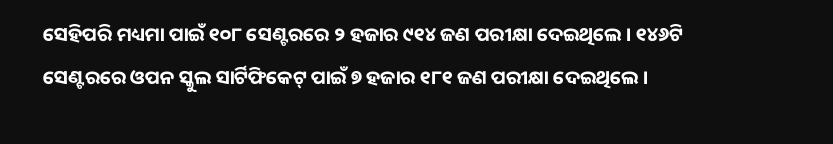ସେହିପରି ମଧ୍ୟମା ପାଇଁ ୧୦୮ ସେଣ୍ଟରରେ ୨ ହଜାର ୯୧୪ ଜଣ ପରୀକ୍ଷା ଦେଇଥିଲେ । ୧୪୬ଟି ସେଣ୍ଟରରେ ଓପନ ସ୍କୁଲ ସାର୍ଟିଫିକେଟ୍ ପାଇଁ ୭ ହଜାର ୧୮୧ ଜଣ ପରୀକ୍ଷା ଦେଇଥିଲେ ।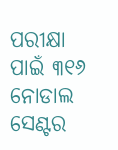ପରୀକ୍ଷା ପାଇଁ ୩୧୬ ନୋଡାଲ ସେଣ୍ଟର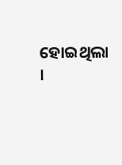ହୋଇଥିଲା ।